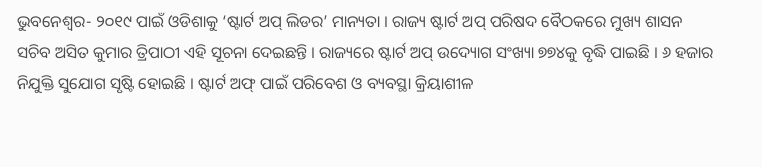ଭୁବନେଶ୍ୱର- ୨୦୧୯ ପାଇଁ ଓଡିଶାକୁ ‘ଷ୍ଟାର୍ଟ ଅପ୍ ଲିଡର’ ମାନ୍ୟତା । ରାଜ୍ୟ ଷ୍ଟାର୍ଟ ଅପ୍ ପରିଷଦ ବୈଠକରେ ମୁଖ୍ୟ ଶାସନ ସଚିବ ଅସିତ କୁମାର ତ୍ରିପାଠୀ ଏହି ସୂଚନା ଦେଇଛନ୍ତି । ରାଜ୍ୟରେ ଷ୍ଟାର୍ଟ ଅପ୍ ଉଦ୍ୟୋଗ ସଂଖ୍ୟା ୭୭୪କୁ ବୃଦ୍ଧି ପାଇଛି । ୬ ହଜାର ନିଯୁକ୍ତି ସୁଯୋଗ ସୃଷ୍ଟି ହୋଇଛି । ଷ୍ଟାର୍ଟ ଅଫ୍ ପାଇଁ ପରିବେଶ ଓ ବ୍ୟବସ୍ଥା କ୍ରିୟାଶୀଳ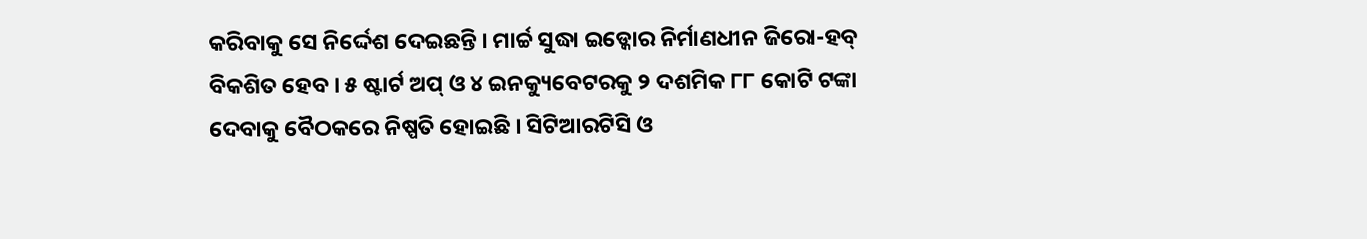କରିବାକୁ ସେ ନିର୍ଦ୍ଦେଶ ଦେଇଛନ୍ତି । ମାର୍ଚ୍ଚ ସୁଦ୍ଧା ଇଡ୍କୋର ନିର୍ମାଣଧୀନ ଜିରୋ-ହବ୍ ବିକଶିତ ହେବ । ୫ ଷ୍ଟାର୍ଟ ଅପ୍ ଓ ୪ ଇନକ୍ୟୁବେଟରକୁ ୨ ଦଶମିକ ୮୮ କୋଟି ଟଙ୍କା ଦେବାକୁ ବୈଠକରେ ନିଷ୍ପତି ହୋଇଛି । ସିଟିଆରଟିସି ଓ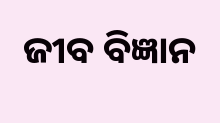ଜୀବ ବିଜ୍ଞାନ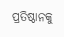ପ୍ରତିଷ୍ଠାନକୁ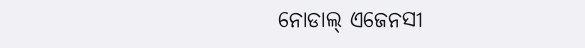ନୋଡାଲ୍ ଏଜେନସୀ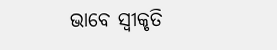ଭାବେ ସ୍ୱୀକୃତି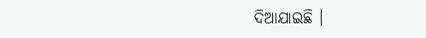ଦିଆଯାଇଛି ।